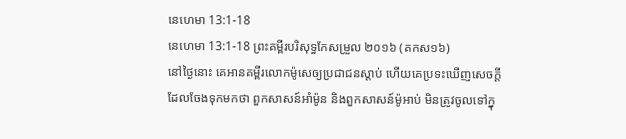នេហេមា 13:1-18
នេហេមា 13:1-18 ព្រះគម្ពីរបរិសុទ្ធកែសម្រួល ២០១៦ (គកស១៦)
នៅថ្ងៃនោះ គេអានគម្ពីរលោកម៉ូសេឲ្យប្រជាជនស្ដាប់ ហើយគេប្រទះឃើញសេចក្ដីដែលចែងទុកមកថា ពួកសាសន៍អាំម៉ូន និងពួកសាសន៍ម៉ូអាប់ មិនត្រូវចូលទៅក្នុ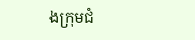ងក្រុមជំ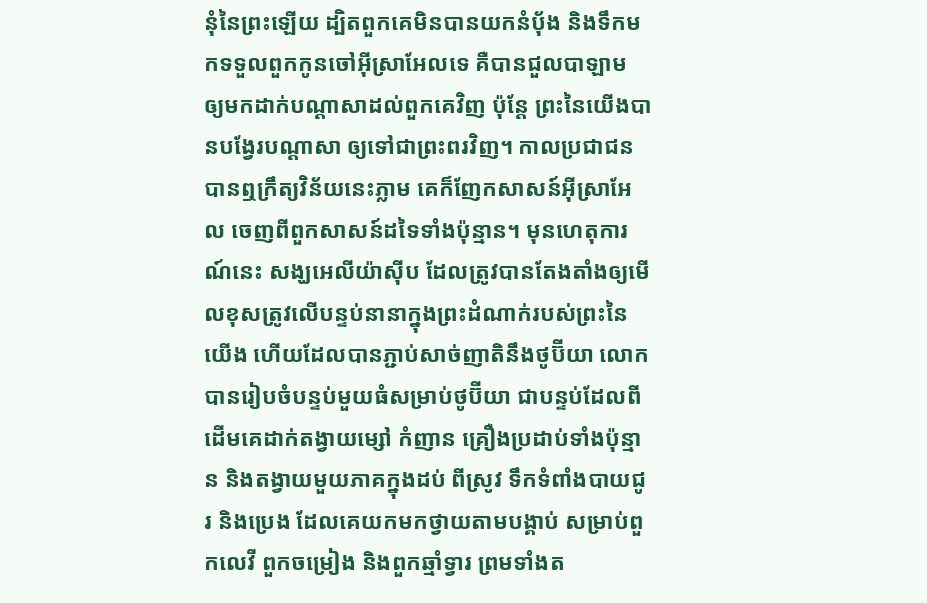នុំនៃព្រះឡើយ ដ្បិតពួកគេមិនបានយកនំប៉័ង និងទឹកមកទទួលពួកកូនចៅអ៊ីស្រាអែលទេ គឺបានជួលបាឡាម ឲ្យមកដាក់បណ្ដាសាដល់ពួកគេវិញ ប៉ុន្តែ ព្រះនៃយើងបានបង្វែរបណ្ដាសា ឲ្យទៅជាព្រះពរវិញ។ កាលប្រជាជនបានឮក្រឹត្យវិន័យនេះភ្លាម គេក៏ញែកសាសន៍អ៊ីស្រាអែល ចេញពីពួកសាសន៍ដទៃទាំងប៉ុន្មាន។ មុនហេតុការណ៍នេះ សង្ឃអេលីយ៉ាស៊ីប ដែលត្រូវបានតែងតាំងឲ្យមើលខុសត្រូវលើបន្ទប់នានាក្នុងព្រះដំណាក់របស់ព្រះនៃយើង ហើយដែលបានភ្ជាប់សាច់ញាតិនឹងថូប៊ីយា លោកបានរៀបចំបន្ទប់មួយធំសម្រាប់ថូប៊ីយា ជាបន្ទប់ដែលពីដើមគេដាក់តង្វាយម្សៅ កំញាន គ្រឿងប្រដាប់ទាំងប៉ុន្មាន និងតង្វាយមួយភាគក្នុងដប់ ពីស្រូវ ទឹកទំពាំងបាយជូរ និងប្រេង ដែលគេយកមកថ្វាយតាមបង្គាប់ សម្រាប់ពួកលេវី ពួកចម្រៀង និងពួកឆ្មាំទ្វារ ព្រមទាំងត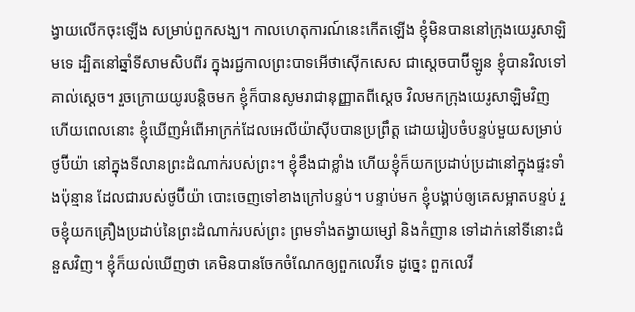ង្វាយលើកចុះឡើង សម្រាប់ពួកសង្ឃ។ កាលហេតុការណ៍នេះកើតឡើង ខ្ញុំមិនបាននៅក្រុងយេរូសាឡិមទេ ដ្បិតនៅឆ្នាំទីសាមសិបពីរ ក្នុងរជ្ជកាលព្រះបាទអើថាស៊ើកសេស ជាស្តេចបាប៊ីឡូន ខ្ញុំបានវិលទៅគាល់ស្តេច។ រួចក្រោយយូរបន្តិចមក ខ្ញុំក៏បានសូមរាជានុញ្ញាតពីស្តេច វិលមកក្រុងយេរូសាឡិមវិញ ហើយពេលនោះ ខ្ញុំឃើញអំពើអាក្រក់ដែលអេលីយ៉ាស៊ីបបានប្រព្រឹត្ត ដោយរៀបចំបន្ទប់មួយសម្រាប់ថូប៊ីយ៉ា នៅក្នុងទីលានព្រះដំណាក់របស់ព្រះ។ ខ្ញុំខឹងជាខ្លាំង ហើយខ្ញុំក៏យកប្រដាប់ប្រដានៅក្នុងផ្ទះទាំងប៉ុន្មាន ដែលជារបស់ថូប៊ីយ៉ា បោះចេញទៅខាងក្រៅបន្ទប់។ បន្ទាប់មក ខ្ញុំបង្គាប់ឲ្យគេសម្អាតបន្ទប់ រួចខ្ញុំយកគ្រឿងប្រដាប់នៃព្រះដំណាក់របស់ព្រះ ព្រមទាំងតង្វាយម្សៅ និងកំញាន ទៅដាក់នៅទីនោះជំនួសវិញ។ ខ្ញុំក៏យល់ឃើញថា គេមិនបានចែកចំណែកឲ្យពួកលេវីទេ ដូច្នេះ ពួកលេវី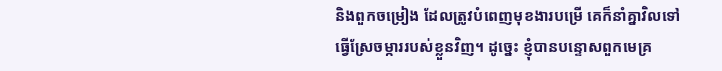និងពួកចម្រៀង ដែលត្រូវបំពេញមុខងារបម្រើ គេក៏នាំគ្នាវិលទៅធ្វើស្រែចម្ការរបស់ខ្លួនវិញ។ ដូច្នេះ ខ្ញុំបានបន្ទោសពួកមេគ្រ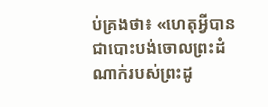ប់គ្រងថា៖ «ហេតុអ្វីបានជាបោះបង់ចោលព្រះដំណាក់របស់ព្រះដូ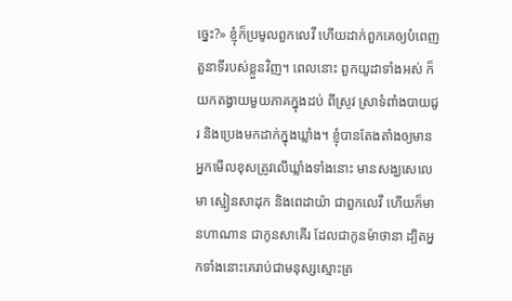ច្នេះ?» ខ្ញុំក៏ប្រមូលពួកលេវី ហើយដាក់ពួកគេឲ្យបំពេញតួនាទីរបស់ខ្លួនវិញ។ ពេលនោះ ពួកយូដាទាំងអស់ ក៏យកតង្វាយមួយភាគក្នុងដប់ ពីស្រូវ ស្រាទំពាំងបាយជូរ និងប្រេងមកដាក់ក្នុងឃ្លាំង។ ខ្ញុំបានតែងតាំងឲ្យមានអ្នកមើលខុសត្រូវលើឃ្លាំងទាំងនោះ មានសង្ឃសេលេមា ស្មៀនសាដុក និងពេដាយ៉ា ជាពួកលេវី ហើយក៏មានហាណាន ជាកូនសាគើរ ដែលជាកូនម៉ាថានា ដ្បិតអ្នកទាំងនោះគេរាប់ជាមនុស្សស្មោះត្រ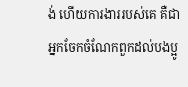ង់ ហើយការងាររបស់គេ គឺជាអ្នកចែកចំណែកពួកដល់បងប្អូ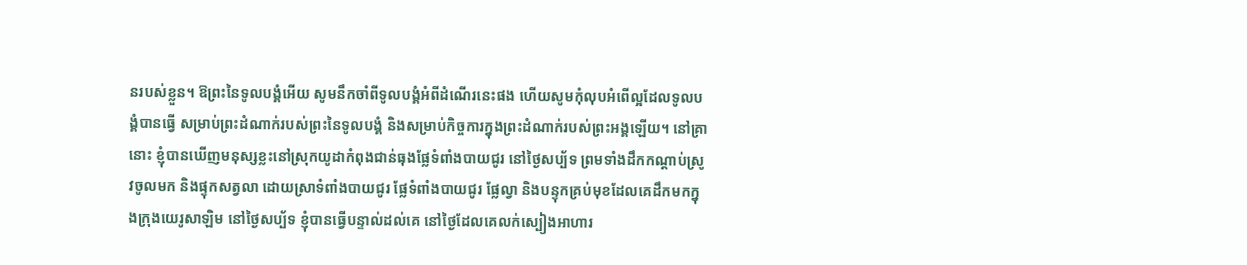នរបស់ខ្លួន។ ឱព្រះនៃទូលបង្គំអើយ សូមនឹកចាំពីទូលបង្គំអំពីដំណើរនេះផង ហើយសូមកុំលុបអំពើល្អដែលទូលបង្គំបានធ្វើ សម្រាប់ព្រះដំណាក់របស់ព្រះនៃទូលបង្គំ និងសម្រាប់កិច្ចការក្នុងព្រះដំណាក់របស់ព្រះអង្គឡើយ។ នៅគ្រានោះ ខ្ញុំបានឃើញមនុស្សខ្លះនៅស្រុកយូដាកំពុងជាន់ធុងផ្លែទំពាំងបាយជូរ នៅថ្ងៃសប្ប័ទ ព្រមទាំងដឹកកណ្ដាប់ស្រូវចូលមក និងផ្ទុកសត្វលា ដោយស្រាទំពាំងបាយជូរ ផ្លែទំពាំងបាយជូរ ផ្លែល្វា និងបន្ទុកគ្រប់មុខដែលគេដឹកមកក្នុងក្រុងយេរូសាឡិម នៅថ្ងៃសប្ប័ទ ខ្ញុំបានធ្វើបន្ទាល់ដល់គេ នៅថ្ងៃដែលគេលក់ស្បៀងអាហារ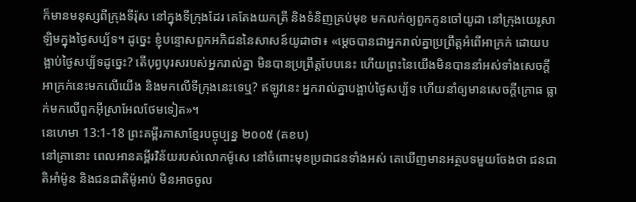ក៏មានមនុស្សពីក្រុងទីរ៉ុស នៅក្នុងទីក្រុងដែរ គេតែងយកត្រី និងទំនិញគ្រប់មុខ មកលក់ឲ្យពួកកូនចៅយូដា នៅក្រុងយេរូសាឡិមក្នុងថ្ងៃសប្ប័ទ។ ដូច្នេះ ខ្ញុំបន្ទោសពួកអភិជននៃសាសន៍យូដាថា៖ «ម្តេចបានជាអ្នករាល់គ្នាប្រព្រឹត្តអំពើអាក្រក់ ដោយបង្អាប់ថ្ងៃសប្ប័ទដូច្នេះ? តើបុព្វបុរសរបស់អ្នករាល់គ្នា មិនបានប្រព្រឹត្តបែបនេះ ហើយព្រះនៃយើងមិនបាននាំអស់ទាំងសេចក្ដីអាក្រក់នេះមកលើយើង និងមកលើទីក្រុងនេះទេឬ? ឥឡូវនេះ អ្នករាល់គ្នាបង្អាប់ថ្ងៃសប្ប័ទ ហើយនាំឲ្យមានសេចក្ដីក្រោធ ធ្លាក់មកលើពួកអ៊ីស្រាអែលថែមទៀត»។
នេហេមា 13:1-18 ព្រះគម្ពីរភាសាខ្មែរបច្ចុប្បន្ន ២០០៥ (គខប)
នៅគ្រានោះ ពេលអានគម្ពីរវិន័យរបស់លោកម៉ូសេ នៅចំពោះមុខប្រជាជនទាំងអស់ គេឃើញមានអត្ថបទមួយចែងថា ជនជាតិអាំម៉ូន និងជនជាតិម៉ូអាប់ មិនអាចចូល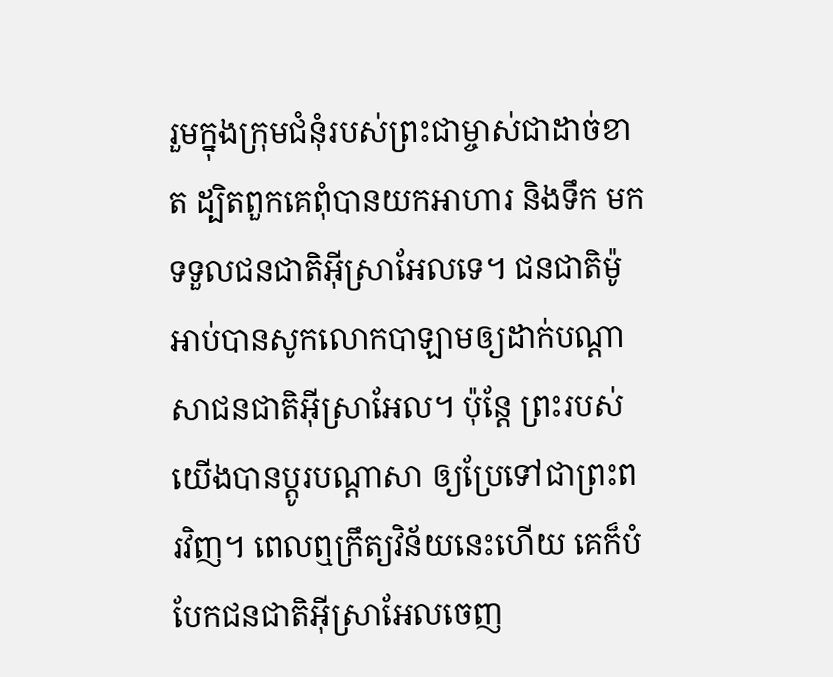រួមក្នុងក្រុមជំនុំរបស់ព្រះជាម្ចាស់ជាដាច់ខាត ដ្បិតពួកគេពុំបានយកអាហារ និងទឹក មកទទួលជនជាតិអ៊ីស្រាអែលទេ។ ជនជាតិម៉ូអាប់បានសូកលោកបាឡាមឲ្យដាក់បណ្ដាសាជនជាតិអ៊ីស្រាអែល។ ប៉ុន្តែ ព្រះរបស់យើងបានប្ដូរបណ្ដាសា ឲ្យប្រែទៅជាព្រះពរវិញ។ ពេលឮក្រឹត្យវិន័យនេះហើយ គេក៏បំបែកជនជាតិអ៊ីស្រាអែលចេញ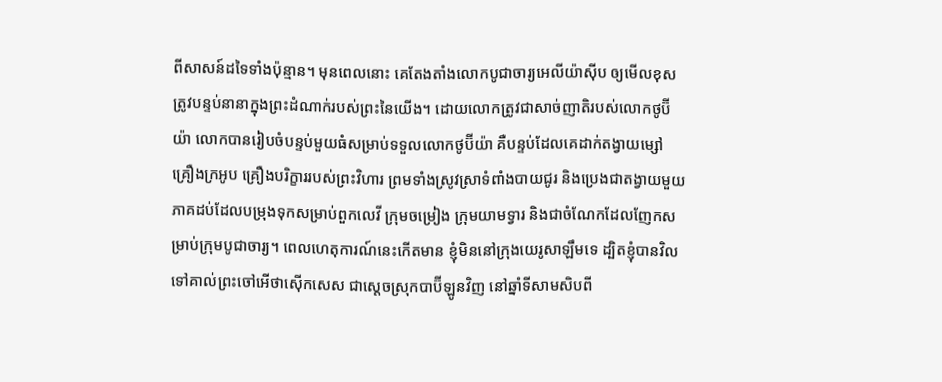ពីសាសន៍ដទៃទាំងប៉ុន្មាន។ មុនពេលនោះ គេតែងតាំងលោកបូជាចារ្យអេលីយ៉ាស៊ីប ឲ្យមើលខុសត្រូវបន្ទប់នានាក្នុងព្រះដំណាក់របស់ព្រះនៃយើង។ ដោយលោកត្រូវជាសាច់ញាតិរបស់លោកថូប៊ីយ៉ា លោកបានរៀបចំបន្ទប់មួយធំសម្រាប់ទទួលលោកថូប៊ីយ៉ា គឺបន្ទប់ដែលគេដាក់តង្វាយម្សៅ គ្រឿងក្រអូប គ្រឿងបរិក្ខាររបស់ព្រះវិហារ ព្រមទាំងស្រូវស្រាទំពាំងបាយជូរ និងប្រេងជាតង្វាយមួយភាគដប់ដែលបម្រុងទុកសម្រាប់ពួកលេវី ក្រុមចម្រៀង ក្រុមយាមទ្វារ និងជាចំណែកដែលញែកសម្រាប់ក្រុមបូជាចារ្យ។ ពេលហេតុការណ៍នេះកើតមាន ខ្ញុំមិននៅក្រុងយេរូសាឡឹមទេ ដ្បិតខ្ញុំបានវិលទៅគាល់ព្រះចៅអើថាស៊ើកសេស ជាស្ដេចស្រុកបាប៊ីឡូនវិញ នៅឆ្នាំទីសាមសិបពី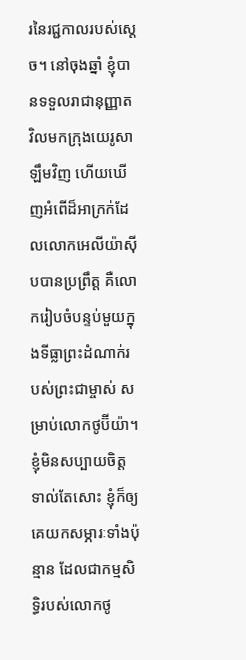រនៃរជ្ជកាលរបស់ស្ដេច។ នៅចុងឆ្នាំ ខ្ញុំបានទទួលរាជានុញ្ញាត វិលមកក្រុងយេរូសាឡឹមវិញ ហើយឃើញអំពើដ៏អាក្រក់ដែលលោកអេលីយ៉ាស៊ីបបានប្រព្រឹត្ត គឺលោករៀបចំបន្ទប់មួយក្នុងទីធ្លាព្រះដំណាក់របស់ព្រះជាម្ចាស់ សម្រាប់លោកថូប៊ីយ៉ា។ ខ្ញុំមិនសប្បាយចិត្តទាល់តែសោះ ខ្ញុំក៏ឲ្យគេយកសម្ភារៈទាំងប៉ុន្មាន ដែលជាកម្មសិទ្ធិរបស់លោកថូ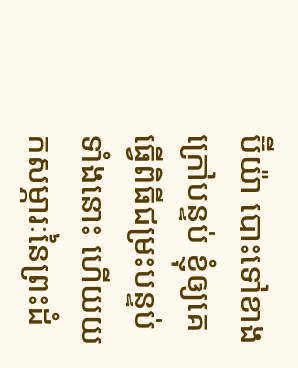ប៊ីយ៉ា បោះទៅខាងក្រៅបន្ទប់ ខ្ញុំឲ្យគេធ្វើពិធីជម្រះបន្ទប់ទាំងនោះ ហើយយកសម្ភារៈនៃព្រះដំ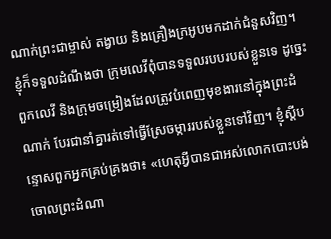ណាក់ព្រះជាម្ចាស់ តង្វាយ និងគ្រឿងក្រអូបមកដាក់ជំនួសវិញ។ ខ្ញុំក៏ទទួលដំណឹងថា ក្រុមលេវីពុំបានទទួលរបបរបស់ខ្លួនទេ ដូច្នេះ ពួកលេវី និងក្រុមចម្រៀងដែលត្រូវបំពេញមុខងារនៅក្នុងព្រះដំណាក់ បែរជានាំគ្នារត់ទៅធ្វើស្រែចម្ការរបស់ខ្លួនទៅវិញ។ ខ្ញុំស្ដីបន្ទោសពួកអ្នកគ្រប់គ្រងថា៖ «ហេតុអ្វីបានជាអស់លោកបោះបង់ចោលព្រះដំណា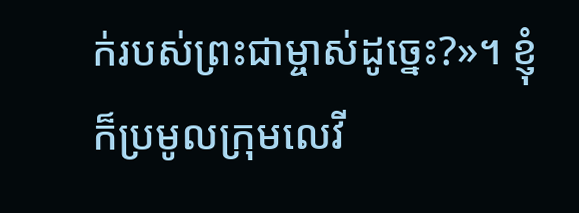ក់របស់ព្រះជាម្ចាស់ដូច្នេះ?»។ ខ្ញុំក៏ប្រមូលក្រុមលេវី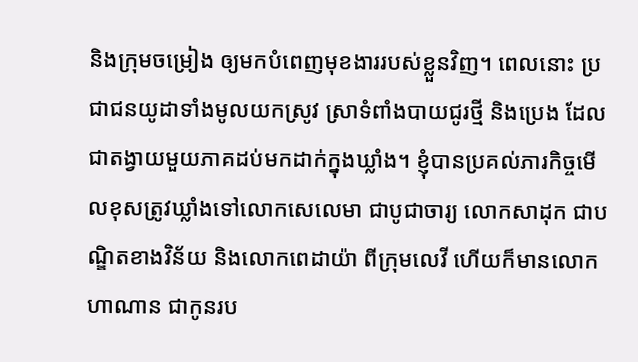និងក្រុមចម្រៀង ឲ្យមកបំពេញមុខងាររបស់ខ្លួនវិញ។ ពេលនោះ ប្រជាជនយូដាទាំងមូលយកស្រូវ ស្រាទំពាំងបាយជូរថ្មី និងប្រេង ដែលជាតង្វាយមួយភាគដប់មកដាក់ក្នុងឃ្លាំង។ ខ្ញុំបានប្រគល់ភារកិច្ចមើលខុសត្រូវឃ្លាំងទៅលោកសេលេមា ជាបូជាចារ្យ លោកសាដុក ជាបណ្ឌិតខាងវិន័យ និងលោកពេដាយ៉ា ពីក្រុមលេវី ហើយក៏មានលោកហាណាន ជាកូនរប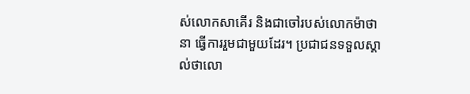ស់លោកសាគើរ និងជាចៅរបស់លោកម៉ាថានា ធ្វើការរួមជាមួយដែរ។ ប្រជាជនទទួលស្គាល់ថាលោ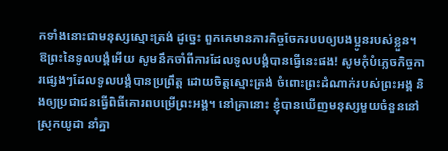កទាំងនោះជាមនុស្សស្មោះត្រង់ ដូច្នេះ ពួកគេមានភារកិច្ចចែករបបឲ្យបងប្អូនរបស់ខ្លួន។ ឱព្រះនៃទូលបង្គំអើយ សូមនឹកចាំពីការដែលទូលបង្គំបានធ្វើនេះផង! សូមកុំបំភ្លេចកិច្ចការផ្សេងៗដែលទូលបង្គំបានប្រព្រឹត្ត ដោយចិត្តស្មោះត្រង់ ចំពោះព្រះដំណាក់របស់ព្រះអង្គ និងឲ្យប្រជាជនធ្វើពិធីគោរពបម្រើព្រះអង្គ។ នៅគ្រានោះ ខ្ញុំបានឃើញមនុស្សមួយចំនួននៅស្រុកយូដា នាំគ្នា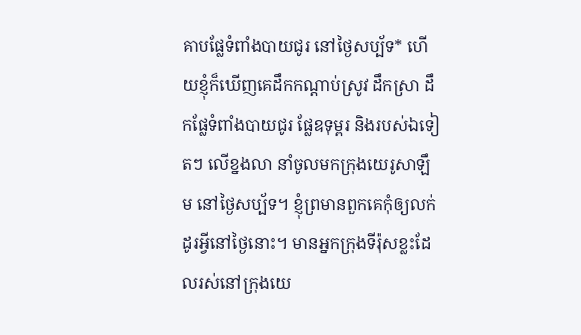គាបផ្លែទំពាំងបាយជូរ នៅថ្ងៃសប្ប័ទ* ហើយខ្ញុំក៏ឃើញគេដឹកកណ្ដាប់ស្រូវ ដឹកស្រា ដឹកផ្លែទំពាំងបាយជូរ ផ្លែឧទុម្ពរ និងរបស់ឯទៀតៗ លើខ្នងលា នាំចូលមកក្រុងយេរូសាឡឹម នៅថ្ងៃសប្ប័ទ។ ខ្ញុំព្រមានពួកគេកុំឲ្យលក់ដូរអ្វីនៅថ្ងៃនោះ។ មានអ្នកក្រុងទីរ៉ុសខ្លះដែលរស់នៅក្រុងយេ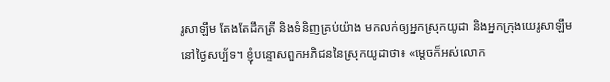រូសាឡឹម តែងតែដឹកត្រី និងទំនិញគ្រប់យ៉ាង មកលក់ឲ្យអ្នកស្រុកយូដា និងអ្នកក្រុងយេរូសាឡឹម នៅថ្ងៃសប្ប័ទ។ ខ្ញុំបន្ទោសពួកអភិជននៃស្រុកយូដាថា៖ «ម្ដេចក៏អស់លោក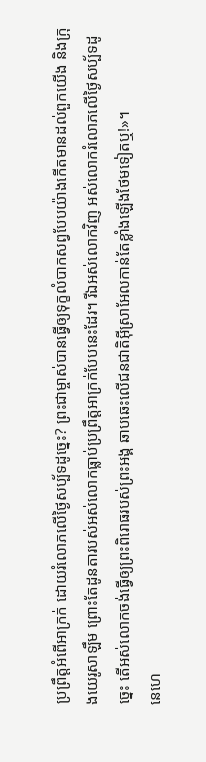ប្រព្រឹត្តអំពើអាក្រក់ ដោយរំលោភលើថ្ងៃសប្ប័ទដូច្នេះ? ព្រះជាម្ចាស់បានធ្វើឲ្យទុក្ខលំបាកសព្វបែបយ៉ាងកើតមានដល់ពួកយើង និងក្រុងយេរូសាឡឹម ព្រោះតែដូនតារបស់អស់លោកធ្លាប់ប្រព្រឹត្តអាក្រក់បែបនេះដែរ។ រីឯអស់លោកវិញ អស់លោករំលោភលើថ្ងៃសប្ប័ទដូច្នេះ តើអស់លោកចង់ធ្វើឲ្យព្រះពិរោធរបស់ព្រះអង្គ ឆាបឆេះលើជនជាតិអ៊ីស្រាអែលកាន់តែខ្លាំងឡើងថែមទៀតឬ!»។
នេហេ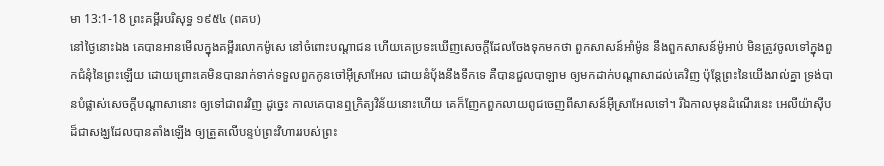មា 13:1-18 ព្រះគម្ពីរបរិសុទ្ធ ១៩៥៤ (ពគប)
នៅថ្ងៃនោះឯង គេបានអានមើលក្នុងគម្ពីរលោកម៉ូសេ នៅចំពោះបណ្តាជន ហើយគេប្រទះឃើញសេចក្ដីដែលចែងទុកមកថា ពួកសាសន៍អាំម៉ូន នឹងពួកសាសន៍ម៉ូអាប់ មិនត្រូវចូលទៅក្នុងពួកជំនុំនៃព្រះឡើយ ដោយព្រោះគេមិនបានរាក់ទាក់ទទួលពួកកូនចៅអ៊ីស្រាអែល ដោយនំបុ័ងនឹងទឹកទេ គឺបានជួលបាឡាម ឲ្យមកដាក់បណ្តាសាដល់គេវិញ ប៉ុន្តែព្រះនៃយើងរាល់គ្នា ទ្រង់បានបំផ្លាស់សេចក្ដីបណ្តាសានោះ ឲ្យទៅជាពរវិញ ដូច្នេះ កាលគេបានឮក្រិត្យវិន័យនោះហើយ គេក៏ញែកពួកលាយពូជចេញពីសាសន៍អ៊ីស្រាអែលទៅ។ រីឯកាលមុនដំណើរនេះ អេលីយ៉ាស៊ីបដ៏ជាសង្ឃដែលបានតាំងឡើង ឲ្យត្រួតលើបន្ទប់ព្រះវិហាររបស់ព្រះ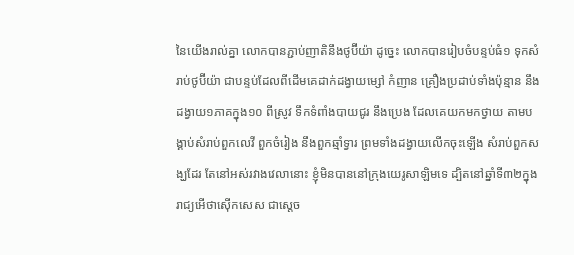នៃយើងរាល់គ្នា លោកបានភ្ជាប់ញាតិនឹងថូប៊ីយ៉ា ដូច្នេះ លោកបានរៀបចំបន្ទប់ធំ១ ទុកសំរាប់ថូប៊ីយ៉ា ជាបន្ទប់ដែលពីដើមគេដាក់ដង្វាយម្សៅ កំញាន គ្រឿងប្រដាប់ទាំងប៉ុន្មាន នឹងដង្វាយ១ភាគក្នុង១០ ពីស្រូវ ទឹកទំពាំងបាយជូរ នឹងប្រេង ដែលគេយកមកថ្វាយ តាមបង្គាប់សំរាប់ពួកលេវី ពួកចំរៀង នឹងពួកឆ្មាំទ្វារ ព្រមទាំងដង្វាយលើកចុះឡើង សំរាប់ពួកសង្ឃដែរ តែនៅអស់រវាងវេលានោះ ខ្ញុំមិនបាននៅក្រុងយេរូសាឡិមទេ ដ្បិតនៅឆ្នាំទី៣២ក្នុងរាជ្យអើថាស៊ើកសេស ជាស្តេច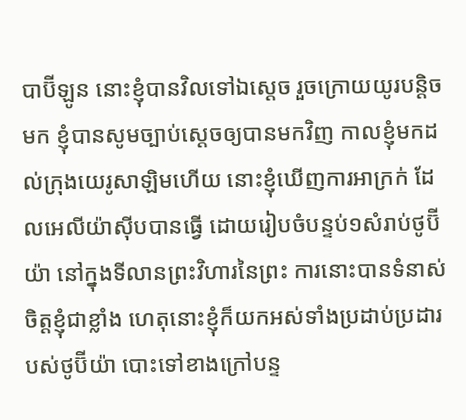បាប៊ីឡូន នោះខ្ញុំបានវិលទៅឯស្តេច រួចក្រោយយូរបន្តិចមក ខ្ញុំបានសូមច្បាប់ស្តេចឲ្យបានមកវិញ កាលខ្ញុំមកដល់ក្រុងយេរូសាឡិមហើយ នោះខ្ញុំឃើញការអាក្រក់ ដែលអេលីយ៉ាស៊ីបបានធ្វើ ដោយរៀបចំបន្ទប់១សំរាប់ថូប៊ីយ៉ា នៅក្នុងទីលានព្រះវិហារនៃព្រះ ការនោះបានទំនាស់ចិត្តខ្ញុំជាខ្លាំង ហេតុនោះខ្ញុំក៏យកអស់ទាំងប្រដាប់ប្រដារបស់ថូប៊ីយ៉ា បោះទៅខាងក្រៅបន្ទ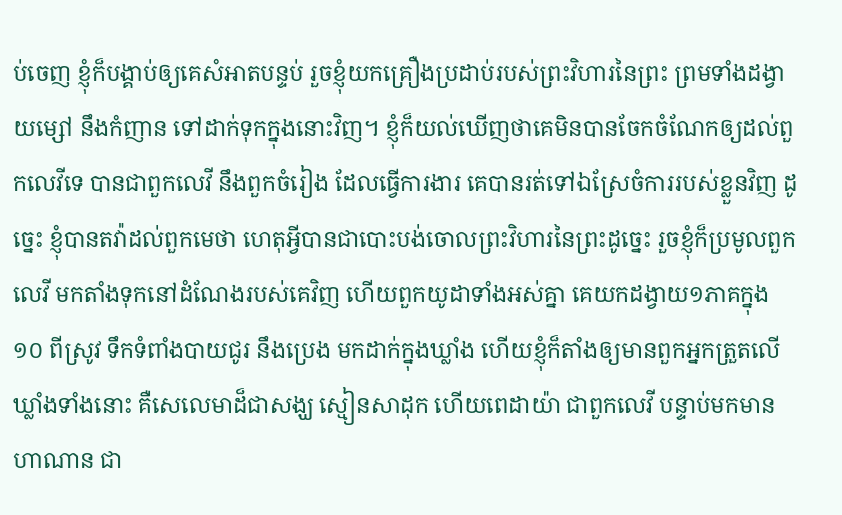ប់ចេញ ខ្ញុំក៏បង្គាប់ឲ្យគេសំអាតបន្ទប់ រួចខ្ញុំយកគ្រឿងប្រដាប់របស់ព្រះវិហារនៃព្រះ ព្រមទាំងដង្វាយម្សៅ នឹងកំញាន ទៅដាក់ទុកក្នុងនោះវិញ។ ខ្ញុំក៏យល់ឃើញថាគេមិនបានចែកចំណែកឲ្យដល់ពួកលេវីទេ បានជាពួកលេវី នឹងពួកចំរៀង ដែលធ្វើការងារ គេបានរត់ទៅឯស្រែចំការរបស់ខ្លួនវិញ ដូច្នេះ ខ្ញុំបានតវ៉ាដល់ពួកមេថា ហេតុអ្វីបានជាបោះបង់ចោលព្រះវិហារនៃព្រះដូច្នេះ រួចខ្ញុំក៏ប្រមូលពួកលេវី មកតាំងទុកនៅដំណែងរបស់គេវិញ ហើយពួកយូដាទាំងអស់គ្នា គេយកដង្វាយ១ភាគក្នុង១០ ពីស្រូវ ទឹកទំពាំងបាយជូរ នឹងប្រេង មកដាក់ក្នុងឃ្លាំង ហើយខ្ញុំក៏តាំងឲ្យមានពួកអ្នកត្រួតលើឃ្លាំងទាំងនោះ គឺសេលេមាដ៏ជាសង្ឃ ស្មៀនសាដុក ហើយពេដាយ៉ា ជាពួកលេវី បន្ទាប់មកមានហាណាន ជា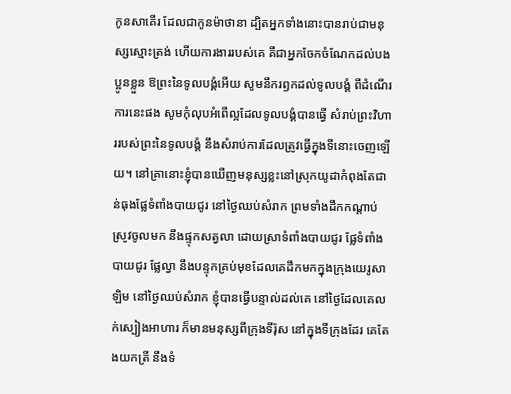កូនសាគើរ ដែលជាកូនម៉ាថានា ដ្បិតអ្នកទាំងនោះបានរាប់ជាមនុស្សស្មោះត្រង់ ហើយការងាររបស់គេ គឺជាអ្នកចែកចំណែកដល់បងប្អូនខ្លួន ឱព្រះនៃទូលបង្គំអើយ សូមនឹករឭកដល់ទូលបង្គំ ពីដំណើរការនេះផង សូមកុំលុបអំពើល្អដែលទូលបង្គំបានធ្វើ សំរាប់ព្រះវិហាររបស់ព្រះនៃទូលបង្គំ នឹងសំរាប់ការដែលត្រូវធ្វើក្នុងទីនោះចេញឡើយ។ នៅគ្រានោះខ្ញុំបានឃើញមនុស្សខ្លះនៅស្រុកយូដាកំពុងតែជាន់ធុងផ្លែទំពាំងបាយជូរ នៅថ្ងៃឈប់សំរាក ព្រមទាំងដឹកកណ្តាប់ស្រូវចូលមក នឹងផ្ទុកសត្វលា ដោយស្រាទំពាំងបាយជូរ ផ្លែទំពាំងបាយជូរ ផ្លែល្វា នឹងបន្ទុកគ្រប់មុខដែលគេដឹកមកក្នុងក្រុងយេរូសាឡិម នៅថ្ងៃឈប់សំរាក ខ្ញុំបានធ្វើបន្ទាល់ដល់គេ នៅថ្ងៃដែលគេលក់ស្បៀងអាហារ ក៏មានមនុស្សពីក្រុងទីរ៉ុស នៅក្នុងទីក្រុងដែរ គេតែងយកត្រី នឹងទំ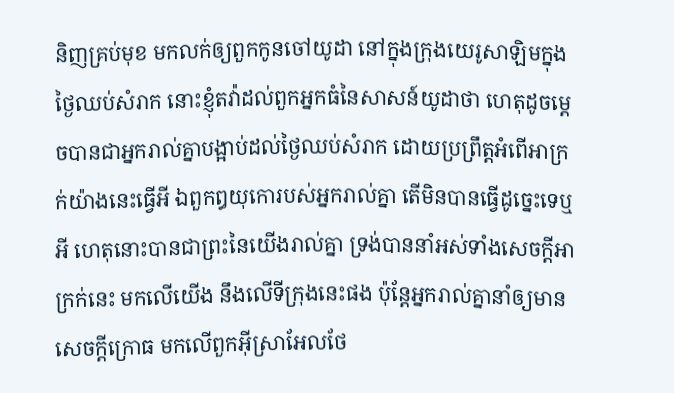និញគ្រប់មុខ មកលក់ឲ្យពួកកូនចៅយូដា នៅក្នុងក្រុងយេរូសាឡិមក្នុងថ្ងៃឈប់សំរាក នោះខ្ញុំតវ៉ាដល់ពួកអ្នកធំនៃសាសន៍យូដាថា ហេតុដូចម្តេចបានជាអ្នករាល់គ្នាបង្អាប់ដល់ថ្ងៃឈប់សំរាក ដោយប្រព្រឹត្តអំពើអាក្រក់យ៉ាងនេះធ្វើអី ឯពួកឰយុកោរបស់អ្នករាល់គ្នា តើមិនបានធ្វើដូច្នេះទេឬអី ហេតុនោះបានជាព្រះនៃយើងរាល់គ្នា ទ្រង់បាននាំអស់ទាំងសេចក្ដីអាក្រក់នេះ មកលើយើង នឹងលើទីក្រុងនេះផង ប៉ុន្តែអ្នករាល់គ្នានាំឲ្យមានសេចក្ដីក្រោធ មកលើពួកអ៊ីស្រាអែលថែ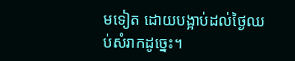មទៀត ដោយបង្អាប់ដល់ថ្ងៃឈប់សំរាកដូច្នេះ។